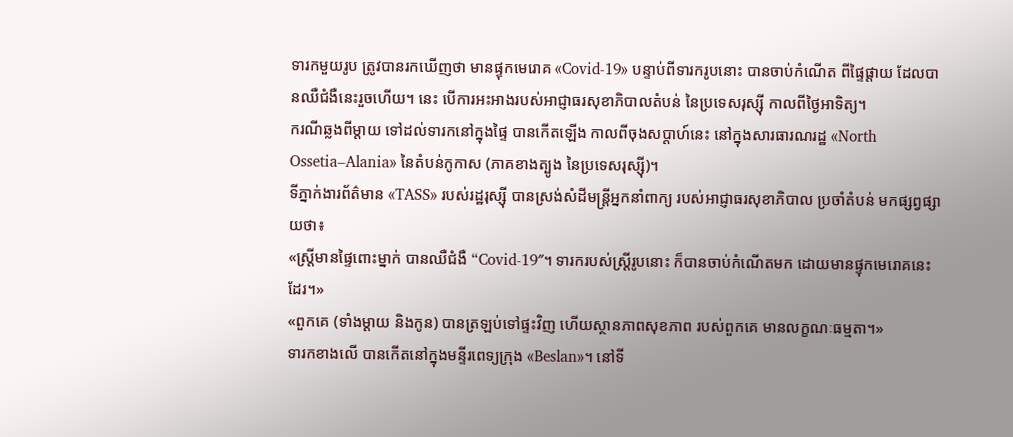ទារកមួយរូប ត្រូវបានរកឃើញថា មានផ្ទុកមេរោគ «Covid-19» បន្ទាប់ពីទារករូបនោះ បានចាប់កំណើត ពីផ្ទៃផ្ដាយ ដែលបានឈឺជំងឺនេះរួចហើយ។ នេះ បើការអះអាងរបស់អាជ្ញាធរសុខាភិបាលតំបន់ នៃប្រទេសរុស្ស៊ី កាលពីថ្ងៃអាទិត្យ។
ករណីឆ្លងពីម្ដាយ ទៅដល់ទារកនៅក្នុងផ្ទៃ បានកើតឡើង កាលពីចុងសប្ដាហ៍នេះ នៅក្នុងសារធារណរដ្ឋ «North Ossetia–Alania» នៃតំបន់កូកាស (ភាគខាងត្បូង នៃប្រទេសរុស្ស៊ី)។
ទីភ្នាក់ងារព័ត៌មាន «TASS» របស់រដ្ឋរុស្ស៊ី បានស្រង់សំដីមន្ត្រីអ្នកនាំពាក្យ របស់អាជ្ញាធរសុខាភិបាល ប្រចាំតំបន់ មកផ្សព្វផ្សាយថា៖
«ស្ត្រីមានផ្ទៃពោះម្នាក់ បានឈឺជំងឺ “Covid-19″។ ទារករបស់ស្ត្រីរូបនោះ ក៏បានចាប់កំណើតមក ដោយមានផ្ទុកមេរោគនេះដែរ។»
«ពួកគេ (ទាំងម្ដាយ និងកូន) បានត្រឡប់ទៅផ្ទះវិញ ហើយស្ថានភាពសុខភាព របស់ពួកគេ មានលក្ខណៈធម្មតា។»
ទារកខាងលើ បានកើតនៅក្នុងមន្ទីរពេទ្យក្រុង «Beslan»។ នៅទី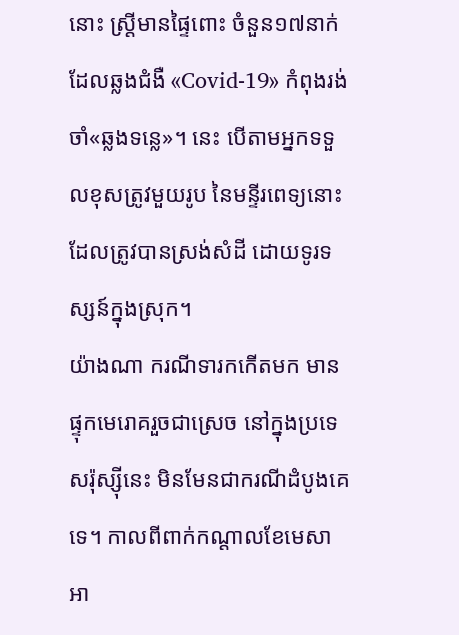នោះ ស្ត្រីមានផ្ទៃពោះ ចំនួន១៧នាក់ ដែលឆ្លងជំងឺ «Covid-19» កំពុងរង់ចាំ«ឆ្លងទន្លេ»។ នេះ បើតាមអ្នកទទួលខុសត្រូវមួយរូប នៃមន្ទីរពេទ្យនោះ ដែលត្រូវបានស្រង់សំដី ដោយទូរទស្សន៍ក្នុងស្រុក។
យ៉ាងណា ករណីទារកកើតមក មានផ្ទុកមេរោគរួចជាស្រេច នៅក្នុងប្រទេសរ៉ុស្ស៊ីនេះ មិនមែនជាករណីដំបូងគេទេ។ កាលពីពាក់កណ្ដាលខែមេសា អា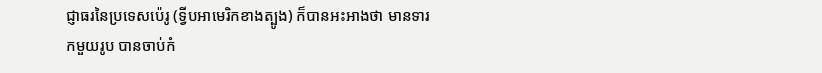ជ្ញាធរនៃប្រទេសប៉េរូ (ទ្វីបអាមេរិកខាងត្បូង) ក៏បានអះអាងថា មានទារកមួយរូប បានចាប់កំ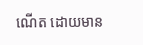ណើត ដោយមាន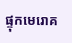ផ្ទុកមេរោគ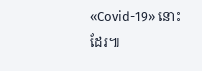«Covid-19» នោះដែរ៕